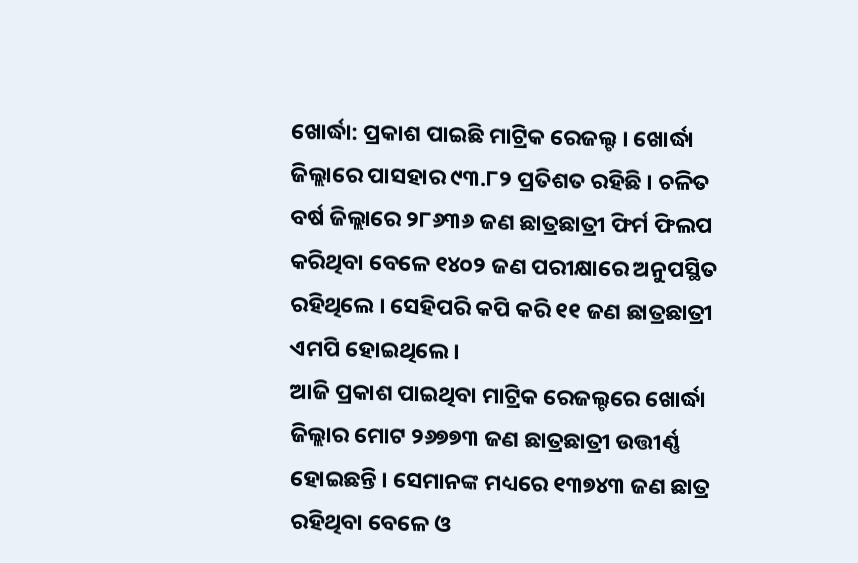ଖୋର୍ଦ୍ଧା: ପ୍ରକାଶ ପାଇଛି ମାଟ୍ରିକ ରେଜଲ୍ଟ । ଖୋର୍ଦ୍ଧା ଜିଲ୍ଲାରେ ପାସହାର ୯୩.୮୨ ପ୍ରତିଶତ ରହିଛି । ଚଳିତ ବର୍ଷ ଜିଲ୍ଲାରେ ୨୮୬୩୬ ଜଣ ଛାତ୍ରଛାତ୍ରୀ ଫିର୍ମ ଫିଲପ କରିଥିବା ବେଳେ ୧୪୦୨ ଜଣ ପରୀକ୍ଷାରେ ଅନୁପସ୍ଥିତ ରହିଥିଲେ । ସେହିପରି କପି କରି ୧୧ ଜଣ ଛାତ୍ରଛାତ୍ରୀ ଏମପି ହୋଇଥିଲେ ।
ଆଜି ପ୍ରକାଶ ପାଇଥିବା ମାଟ୍ରିକ ରେଜଲ୍ଟରେ ଖୋର୍ଦ୍ଧା ଜିଲ୍ଲାର ମୋଟ ୨୬୭୭୩ ଜଣ ଛାତ୍ରଛାତ୍ରୀ ଉତ୍ତୀର୍ଣ୍ଣ ହୋଇଛନ୍ତି । ସେମାନଙ୍କ ମଧ୍ୟରେ ୧୩୭୪୩ ଜଣ ଛାତ୍ର ରହିଥିବା ବେଳେ ଓ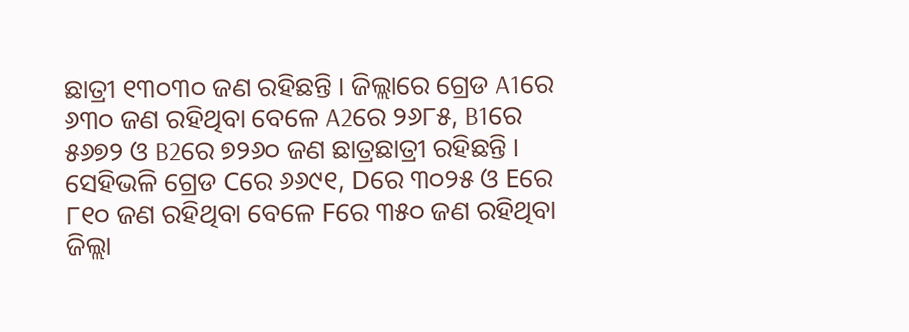ଛାତ୍ରୀ ୧୩୦୩୦ ଜଣ ରହିଛନ୍ତି । ଜିଲ୍ଲାରେ ଗ୍ରେଡ A1ରେ ୬୩୦ ଜଣ ରହିଥିବା ବେଳେ A2ରେ ୨୬୮୫, B1ରେ ୫୬୭୨ ଓ B2ରେ ୭୨୬୦ ଜଣ ଛାତ୍ରଛାତ୍ରୀ ରହିଛନ୍ତି । ସେହିଭଳି ଗ୍ରେଡ Cରେ ୬୬୯୧, Dରେ ୩୦୨୫ ଓ Eରେ ୮୧୦ ଜଣ ରହିଥିବା ବେଳେ Fରେ ୩୫୦ ଜଣ ରହିଥିବା ଜିଲ୍ଲା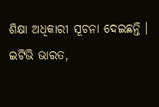ଶିକ୍ଷା ଅଧିକାରୀ ସୂଚନା ଦେଇଛନ୍ତି ।
ଇଟିଭି ଭାରତ,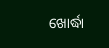ଖୋର୍ଦ୍ଧା